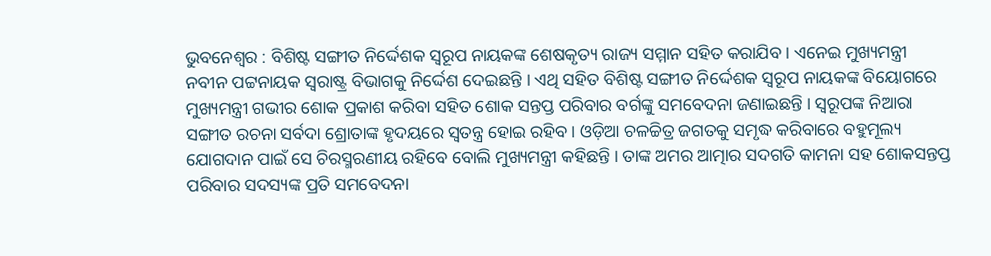ଭୁବନେଶ୍ୱର : ବିଶିଷ୍ଟ ସଙ୍ଗୀତ ନିର୍ଦ୍ଦେଶକ ସ୍ୱରୂପ ନାୟକଙ୍କ ଶେଷକୃତ୍ୟ ରାଜ୍ୟ ସମ୍ମାନ ସହିତ କରାଯିବ । ଏନେଇ ମୁଖ୍ୟମନ୍ତ୍ରୀ ନବୀନ ପଟ୍ଟନାୟକ ସ୍ୱରାଷ୍ଟ୍ର ବିଭାଗକୁ ନିର୍ଦ୍ଦେଶ ଦେଇଛନ୍ତି । ଏଥି ସହିତ ବିଶିଷ୍ଟ ସଙ୍ଗୀତ ନିର୍ଦ୍ଦେଶକ ସ୍ୱରୂପ ନାୟକଙ୍କ ବିୟୋଗରେ ମୁଖ୍ୟମନ୍ତ୍ରୀ ଗଭୀର ଶୋକ ପ୍ରକାଶ କରିବା ସହିତ ଶୋକ ସନ୍ତପ୍ତ ପରିବାର ବର୍ଗଙ୍କୁ ସମବେଦନା ଜଣାଇଛନ୍ତି । ସ୍ୱରୂପଙ୍କ ନିଆରା ସଙ୍ଗୀତ ରଚନା ସର୍ବଦା ଶ୍ରୋତାଙ୍କ ହୃଦୟରେ ସ୍ୱତନ୍ତ୍ର ହୋଇ ରହିବ । ଓଡ଼ିଆ ଚଳଚ୍ଚିତ୍ର ଜଗତକୁ ସମୃଦ୍ଧ କରିବାରେ ବହୁମୂଲ୍ୟ ଯୋଗଦାନ ପାଇଁ ସେ ଚିରସ୍ମରଣୀୟ ରହିବେ ବୋଲି ମୁଖ୍ୟମନ୍ତ୍ରୀ କହିଛନ୍ତି । ତାଙ୍କ ଅମର ଆତ୍ମାର ସଦଗତି କାମନା ସହ ଶୋକସନ୍ତପ୍ତ ପରିବାର ସଦସ୍ୟଙ୍କ ପ୍ରତି ସମବେଦନା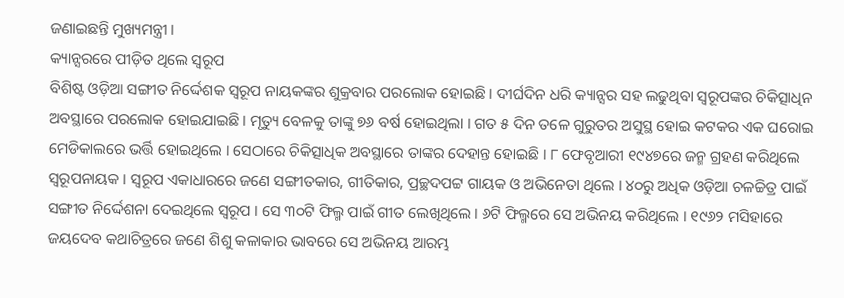ଜଣାଇଛନ୍ତି ମୁଖ୍ୟମନ୍ତ୍ରୀ ।
କ୍ୟାନ୍ସରରେ ପୀଡ଼ିତ ଥିଲେ ସ୍ୱରୂପ
ବିଶିଷ୍ଟ ଓଡ଼ିଆ ସଙ୍ଗୀତ ନିର୍ଦ୍ଦେଶକ ସ୍ୱରୂପ ନାୟକଙ୍କର ଶୁକ୍ରବାର ପରଲୋକ ହୋଇଛି । ଦୀର୍ଘଦିନ ଧରି କ୍ୟାନ୍ସର ସହ ଲଢୁଥିବା ସ୍ୱରୂପଙ୍କର ଚିକିତ୍ସାଧିନ ଅବସ୍ଥାରେ ପରଲୋକ ହୋଇଯାଇଛି । ମୃତ୍ୟୁ ବେଳକୁ ତାଙ୍କୁ ୭୬ ବର୍ଷ ହୋଇଥିଲା । ଗତ ୫ ଦିନ ତଳେ ଗୁରୁତର ଅସୁସ୍ଥ ହୋଇ କଟକର ଏକ ଘରୋଇ ମେଡିକାଲରେ ଭର୍ତ୍ତି ହୋଇଥିଲେ । ସେଠାରେ ଚିକିତ୍ସାଧିକ ଅବସ୍ଥାରେ ତାଙ୍କର ଦେହାନ୍ତ ହୋଇଛି । ୮ ଫେବୃଆରୀ ୧୯୪୭ରେ ଜନ୍ମ ଗ୍ରହଣ କରିଥିଲେ ସ୍ୱରୂପନାୟକ । ସ୍ୱରୂପ ଏକାଧାରରେ ଜଣେ ସଙ୍ଗୀତକାର, ଗୀତିକାର, ପ୍ରଚ୍ଛଦପଟ୍ଟ ଗାୟକ ଓ ଅଭିନେତା ଥିଲେ । ୪୦ରୁ ଅଧିକ ଓଡ଼ିଆ ଚଳଚ୍ଚିତ୍ର ପାଇଁ ସଙ୍ଗୀତ ନିର୍ଦ୍ଦେଶନା ଦେଇଥିଲେ ସ୍ୱରୂପ । ସେ ୩୦ଟି ଫିଲ୍ମ ପାଇଁ ଗୀତ ଲେଖିଥିଲେ । ୬ଟି ଫିଲ୍ମରେ ସେ ଅଭିନୟ କରିଥିଲେ । ୧୯୬୨ ମସିହାରେ ଜୟଦେବ କଥାଚିତ୍ରରେ ଜଣେ ଶିଶୁ କଳାକାର ଭାବରେ ସେ ଅଭିନୟ ଆରମ୍ଭ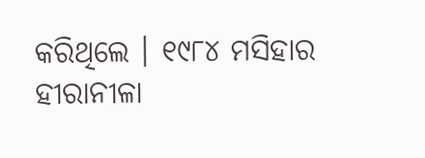କରିଥିଲେ । ୧୯୮୪ ମସିହାର ହୀରାନୀଳା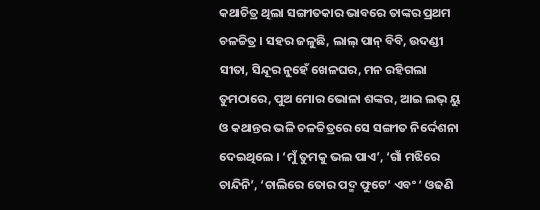କଥାଚିତ୍ର ଥିଲା ସଙ୍ଗୀତକାର ଭାବରେ ତାଙ୍କର ପ୍ରଥମ ଚଳଚ୍ଚିତ୍ର । ସହର ଜଳୁଛି, ଲାଲ୍ ପାନ୍ ବିବି, ଉଦଣ୍ଡୀ ସୀତା, ସିନ୍ଦୂର ନୁହେଁ ଖେଳଘର, ମନ ରହିଗଲା ତୁମଠାରେ, ପୁଅ ମୋର ଭୋଳା ଶଙ୍କର, ଆଇ ଲଭ୍ ୟୁ ଓ କଥାନ୍ତର ଭଳି ଚଳଚ୍ଚିତ୍ରରେ ସେ ସଙ୍ଗୀତ ନିର୍ଦ୍ଦେଶନା ଦେଇଥିଲେ । ‘ମୁଁ ତୁମକୁ ଭଲ ପାଏ’, ‘ଗାଁ ମଝିରେ ଚାନ୍ଦିନି’, ‘ଚାଲିରେ ତୋର ପଦ୍ମ ଫୁଟେ’ ଏବଂ ‘ ଓଢଣି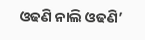ଓଢଣି ନାଲି ଓଢଣି’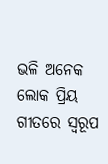ଭଳି ଅନେକ ଲୋକ ପ୍ରିୟ ଗୀତରେ ସ୍ୱରୂପ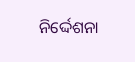ନିର୍ଦ୍ଦେଶନା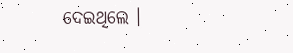ଦେଇଥିଲେ ।